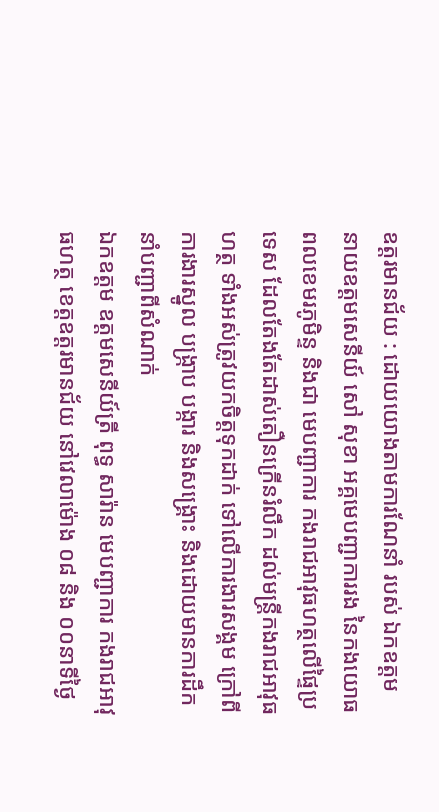ឧត្តរមានជ័យ : ដោយយោងតាមការណែនាំ របស់ ឯកឧត្តម នាយឧត្តមសេនីយ៍ សៅ សុខា អគ្គមេបញ្ជាការរង នៃកងយោធពលខេមរភូមិន្ទ និងជា មេបញ្ជាការ កងរាជអាវុធហត្ថលេីផ្ទៃប្រទេស ដែលតែងតែដាស់តឿនក្រើនរំលឹក ដល់មន្ត្រីកងរាជអាវុធហត្ថ ទាំងអស់ត្រូវយកចិត្តទុកដាក់ ទៅលើការងារសង្គម ក្រៅពីការងារស្នូល បង្ក្រាប បង្ការ និងសង្គ្រោះ និងដោយមានការដឹកនាំបញ្ជាពីសំណាក់
ឯកឧត្តម ឧត្តមសេនីយ៍ត្រី ពុទ្ធ សារ៉ាន មេបញ្ជាការ កងរាជអាវុធហត្ថ ខេត្តឧត្តរមានជ័យ នៅវេលាម៉ោង ០៨ និង ០០នាទីថ្ងៃ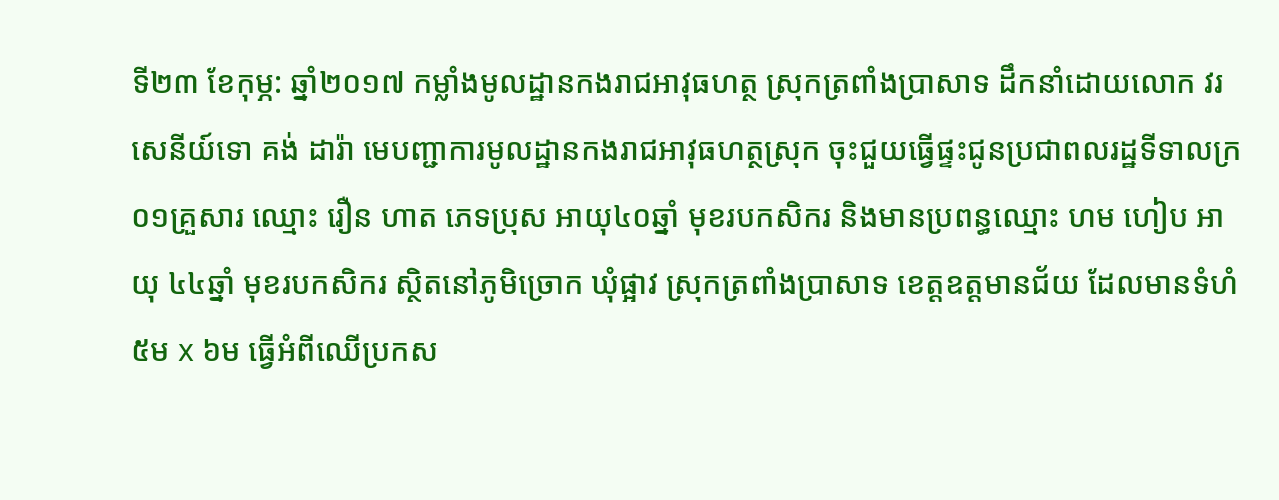ទី២៣ ខែកុម្ភ: ឆ្នាំ២០១៧ កម្លាំងមូលដ្ឋានកងរាជអាវុធហត្ថ ស្រុកត្រពាំងប្រាសាទ ដឹកនាំដោយលោក វរសេនីយ៍ទោ គង់ ដារ៉ា មេបញ្ជាការមូលដ្ឋានកងរាជអាវុធហត្ថស្រុក ចុះជួយធ្វើផ្ទះជូនប្រជាពលរដ្ឋទីទាលក្រ ០១គ្រួសារ ឈ្មោះ រឿន ហាត ភេទប្រុស អាយុ៤០ឆ្នាំ មុខរបកសិករ និងមានប្រពន្ធឈ្មោះ ហម ហៀប អាយុ ៤៤ឆ្នាំ មុខរបកសិករ ស្ថិតនៅភូមិច្រោក ឃុំផ្អាវ ស្រុកត្រពាំងប្រាសាទ ខេត្តឧត្ដមានជ័យ ដែលមានទំហំ ៥ម x ៦ម ធ្វើអំពីឈើប្រកស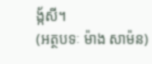ង្ក័សី។
(អត្ថបទៈ ម៉ាង សាម៉ន)